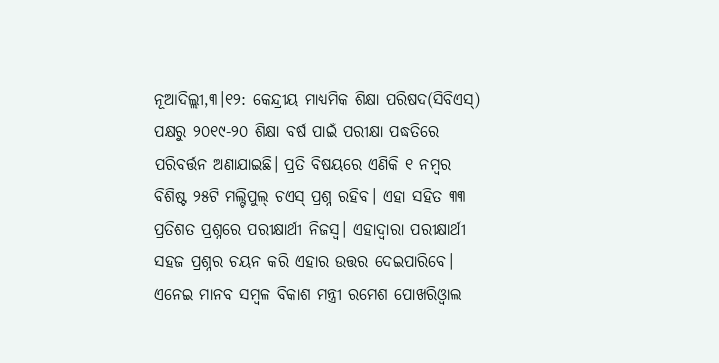ନୂଆଦିଲ୍ଲୀ,୩।୧୨: କେନ୍ଦ୍ରୀୟ ମାଧ୍ୟମିକ ଶିକ୍ଷା ପରିଷଦ(ସିବିଏସ୍) ପକ୍ଷରୁ ୨୦୧୯-୨୦ ଶିକ୍ଷା ବର୍ଷ ପାଇଁ ପରୀକ୍ଷା ପଦ୍ଧତିରେ ପରିବର୍ତ୍ତନ ଅଣାଯାଇଛି। ପ୍ରତି ବିଷୟରେ ଏଣିକି ୧ ନମ୍ବର ବିଶିଷ୍ଟ ୨୫ଟି ମଲ୍ଟିପୁଲ୍ ଚଏସ୍ ପ୍ରଶ୍ନ ରହିବ। ଏହା ସହିତ ୩୩ ପ୍ରତିଶତ ପ୍ରଶ୍ନରେ ପରୀକ୍ଷାର୍ଥୀ ନିଜସ୍ବ। ଏହାଦ୍ୱାରା ପରୀକ୍ଷାର୍ଥୀ ସହଜ ପ୍ରଶ୍ନର ଚୟନ କରି ଏହାର ଉତ୍ତର ଦେଇପାରିବେ। ଏନେଇ ମାନବ ସମ୍ବଳ ବିକାଶ ମନ୍ତ୍ରୀ ରମେଶ ପୋଖରିଓ୍ବାଲ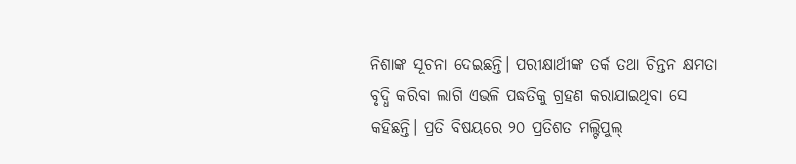ନିଶାଙ୍କ ସୂଚନା ଦେଇଛନ୍ତି। ପରୀକ୍ଷାର୍ଥୀଙ୍କ ତର୍କ ତଥା ଚିନ୍ତନ କ୍ଷମତା ବୃଦ୍ଧି କରିବା ଲାଗି ଏଭଳି ପଦ୍ଧତିକୁ ଗ୍ରହଣ କରାଯାଇଥିବା ସେ କହିଛନ୍ତି। ପ୍ରତି ବିଷୟରେ ୨୦ ପ୍ରତିଶତ ମଲ୍ଟିପୁଲ୍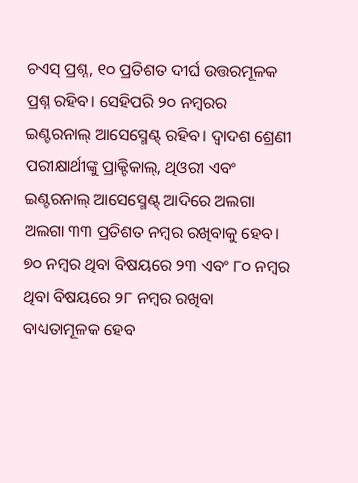ଚଏସ୍ ପ୍ରଶ୍ନ, ୧୦ ପ୍ରତିଶତ ଦୀର୍ଘ ଉତ୍ତରମୂଳକ ପ୍ରଶ୍ନ ରହିବ। ସେହିପରି ୨୦ ନମ୍ବରର ଇଣ୍ଟରନାଲ୍ ଆସେସ୍ମେଣ୍ଟ୍ ରହିବ। ଦ୍ୱାଦଶ ଶ୍ରେଣୀ ପରୀକ୍ଷାର୍ଥୀଙ୍କୁ ପ୍ରାକ୍ଟିକାଲ୍, ଥିଓରୀ ଏବଂ ଇଣ୍ଟରନାଲ୍ ଆସେସ୍ମେଣ୍ଟ୍ ଆଦିରେ ଅଲଗା ଅଲଗା ୩୩ ପ୍ରତିଶତ ନମ୍ବର ରଖିବାକୁ ହେବ। ୭୦ ନମ୍ବର ଥିବା ବିଷୟରେ ୨୩ ଏବଂ ୮୦ ନମ୍ବର ଥିବା ବିଷୟରେ ୨୮ ନମ୍ବର ରଖିବା ବାଧ୍ୟତାମୂଳକ ହେବ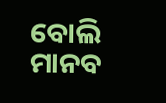ବୋଲି ମାନବ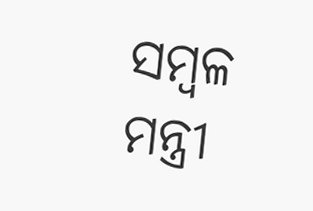ସମ୍ବଳ ମନ୍ତ୍ରୀ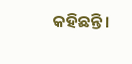କହିଛନ୍ତି।